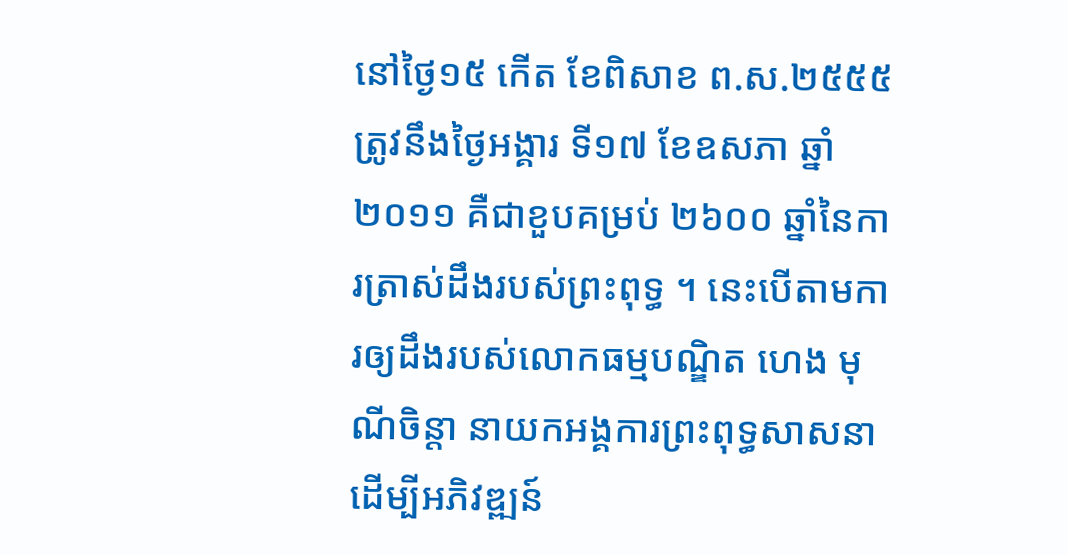នៅថ្ងៃ១៥ កើត ខែពិសាខ ព.ស.២៥៥៥ ត្រូវនឹងថ្ងៃអង្គារ ទី១៧ ខែឧសភា ឆ្នាំ២០១១ គឺជាខួបគម្រប់ ២៦០០ ឆ្នាំនៃការត្រាស់ដឹងរបស់ព្រះពុទ្ធ ។ នេះបើតាមការឲ្យដឹងរបស់លោកធម្មបណ្ឌិត ហេង មុណីចិន្តា នាយកអង្គការព្រះពុទ្ធសាសនា ដើម្បីអភិវឌ្ឍន៍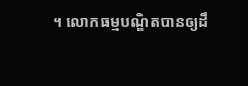។ លោកធម្មបណ្ឌិតបានឲ្យដឹ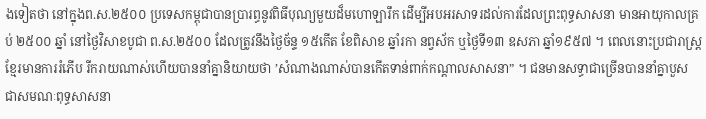ងទៀតថា នៅក្នុងព.ស.២៥០០ ប្រទេសកម្ពុជាបានប្រារព្ធនូវពិធីបុណ្យមួយដ៏មហោឡារឹក ដើម្បីអបអរសាទរដល់ការដែលព្រះពុទ្ធសាសនា មានអាយុកាលគ្រប់ ២៥០០ ឆ្នាំ នៅថ្ងៃវិសាខបូជា ព.ស.២៥០០ ដែលត្រូវនឹងថ្ងៃច័ន្ទ ១៥កើត ខែពិសាខ ឆ្នាំរកា នព្វស័ក ឬថ្ងៃទី១៣ ឧសភា ឆ្នាំ១៩៥៧ ។ ពេលនោះប្រជារាស្ត្រខ្មែរមានការរំភើប រីករាយណាស់ហើយបាននាំគ្នានិយាយថា ’សំណាងណាស់បានកើតទាន់ពាក់កណ្តាលសាសនា” ។ ជនមានសទ្ធាជាច្រើនបាននាំគ្នាបួស ជាសមណៈពុទ្ធសាសនា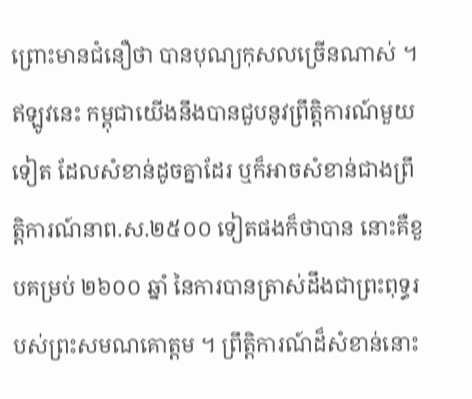ព្រោះមានជំនឿថា បានបុណ្យកុសលច្រើនណាស់ ។ ឥឡូវនេះ កម្ពុជាយើងនឹងបានជួបនូវព្រឹត្តិការណ៍មួយទៀត ដែលសំខាន់ដូចគ្នាដែរ ឬក៏អាចសំខាន់ជាងព្រឹត្តិការណ៍នាព.ស.២៥០០ ទៀតផងក៏ថាបាន នោះគឺខួបគម្រប់ ២៦០០ ឆ្នាំ នៃការបានត្រាស់ដឹងជាព្រះពុទ្ធរបស់ព្រះសមណគោត្តម ។ ព្រឹត្តិការណ៍ដ៏សំខាន់នោះ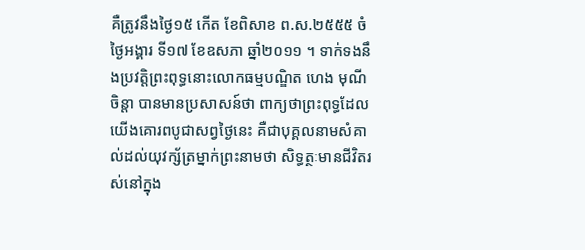គឺត្រូវនឹងថ្ងៃ១៥ កើត ខែពិសាខ ព.ស.២៥៥៥ ចំថ្ងៃអង្គារ ទី១៧ ខែឧសភា ឆ្នាំ២០១១ ។ ទាក់ទងនឹងប្រវត្តិព្រះពុទ្ធនោះលោកធម្មបណ្ឌិត ហេង មុណីចិន្តា បានមានប្រសាសន៍ថា ពាក្យថាព្រះពុទ្ធដែលយើងគោរពបូជាសព្វថ្ងៃនេះ គឺជាបុគ្គលនាមសំគាល់ដល់យុវក្ស័ត្រម្នាក់ព្រះនាមថា សិទ្ធត្ថៈមានជីវិតរស់នៅក្នុង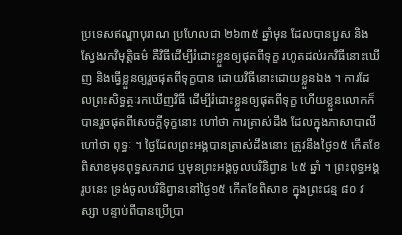ប្រទេសឥណ្ឌាបុរាណ ប្រហែលជា ២៦៣៥ ឆ្នាំមុន ដែលបានបួស និងស្វែងរកវិមុត្តិធម៌ គឺវិធីដើម្បីរំដោះខ្លួនឲ្យផុតពីទុក្ខ រហូតដល់រកវិធីនោះឃើញ និងធ្វើខ្លួនឲ្យរួចផុតពីទុក្ខបាន ដោយវិធីនោះដោយខ្លួនឯង ។ ការដែលព្រះសិទ្ធត្ថៈរកឃើញវិធី ដើម្បីរំដោះខ្លួនឲ្យផុតពីទុក្ខ ហើយខ្លួនលោកក៏បានរួចផុតពីសេចក្តីទុក្ខនោះ ហៅថា ការត្រាស់ដឹង ដែលក្នុងភាសាបាលីហៅថា ពុទ្ធៈ ។ ថ្ងៃដែលព្រះអង្គបានត្រាស់ដឹងនោះ ត្រូវនឹងថ្ងៃ១៥ កើតខែពិសាខមុនពុទ្ធសករាជ ឬមុនព្រះអង្គចូលបរិនិព្វាន ៤៥ ឆ្នាំ ។ ព្រះពុទ្ធអង្គរូបនេះ ទ្រង់ចូលបរិនិព្វាននៅថ្ងៃ១៥ កើតខែពិសាខ ក្នុងព្រះជន្ម ៨០ វស្សា បន្ទាប់ពីបានប្រើប្រា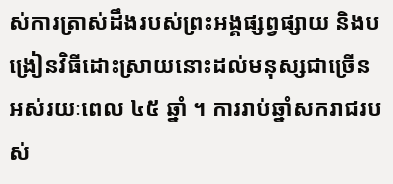ស់ការត្រាស់ដឹងរបស់ព្រះអង្គផ្សព្វផ្សាយ និងបង្រៀនវិធីដោះស្រាយនោះដល់មនុស្សជាច្រើន អស់រយៈពេល ៤៥ ឆ្នាំ ។ ការរាប់ឆ្នាំសករាជរបស់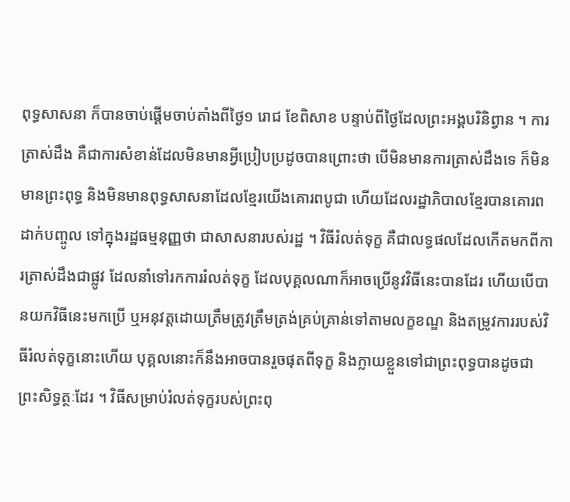ពុទ្ធសាសនា ក៏បានចាប់ផ្តើមចាប់តាំងពីថ្ងៃ១ រោជ ខែពិសាខ បន្ទាប់ពីថ្ងៃដែលព្រះអង្គបរិនិព្វាន ។ ការត្រាស់ដឹង គឺជាការសំខាន់ដែលមិនមានអ្វីប្រៀបប្រដូចបានព្រោះថា បើមិនមានការត្រាស់ដឹងទេ ក៏មិនមានព្រះពុទ្ធ និងមិនមានពុទ្ធសាសនាដែលខ្មែរយើងគោរពបូជា ហើយដែលរដ្ឋាភិបាលខ្មែរបានគោរពដាក់បញ្ចូល ទៅក្នុងរដ្ឋធម្មនុញ្ញថា ជាសាសនារបស់រដ្ឋ ។ វិធីរំលត់ទុក្ខ គឺជាលទ្ធផលដែលកើតមកពីការត្រាស់ដឹងជាផ្លូវ ដែលនាំទៅរកការរំលត់ទុក្ខ ដែលបុគ្គលណាក៏អាចប្រើនូវវិធីនេះបានដែរ ហើយបើបានយកវិធីនេះមកប្រើ ឬអនុវត្តដោយត្រឹមត្រូវត្រឹមត្រង់គ្រប់គ្រាន់ទៅតាមលក្ខខណ្ឌ និងតម្រូវការរបស់វិធីរំលត់ទុក្ខនោះហើយ បុគ្គលនោះក៏នឹងអាចបានរួចផុតពីទុក្ខ និងក្លាយខ្លួនទៅជាព្រះពុទ្ធបានដូចជា ព្រះសិទ្ធត្ថៈដែរ ។ វិធីសម្រាប់រំលត់ទុក្ខរបស់ព្រះពុ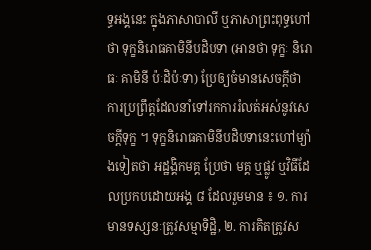ទ្ធអង្គនេះ ក្នុងភាសាបាលី ឬភាសាព្រះពុទ្ធហៅថា ទុក្ខនិរោធគាមិនីបដិបទា (អានថា ទុក្ខៈ និរោធៈ គាមិនី ប៉ៈដិប៉ៈទា) ប្រែឲ្យចំមានសេចក្តីថា ការប្រព្រឹត្តដែលនាំទៅរកការរំលត់អស់នូវសេចក្តីទុក្ខ ។ ទុក្ខនិរោធគាមិនីបដិបទានេះហៅម្យ៉ាងទៀតថា អដ្ឋង្គិកមគ្គ ប្រែថា មគ្គ ឬផ្លូវ ឬវិធីដែលប្រកបដោយអង្គ ៨ ដែលរួមមាន ៖ ១. ការមានទស្សនៈត្រូវសម្មាទិដ្ឋិ, ២. ការគិតត្រូវស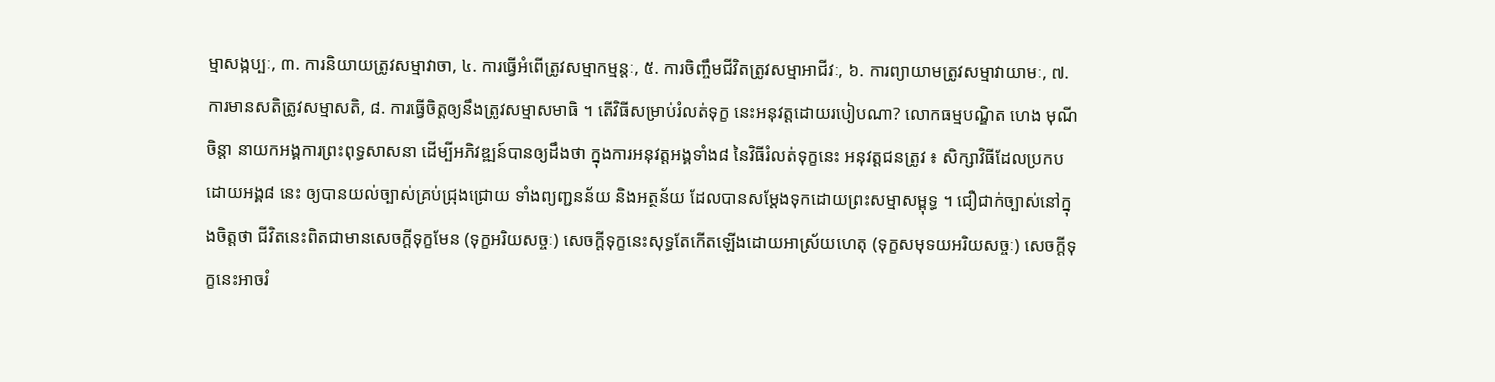ម្មាសង្កប្បៈ, ៣. ការនិយាយត្រូវសម្មាវាចា, ៤. ការធ្វើអំពើត្រូវសម្មាកម្មន្តៈ, ៥. ការចិញ្ចឹមជីវិតត្រូវសម្មាអាជីវៈ, ៦. ការព្យាយាមត្រូវសម្មាវាយាមៈ, ៧. ការមានសតិត្រូវសម្មាសតិ, ៨. ការធ្វើចិត្តឲ្យនឹងត្រូវសម្មាសមាធិ ។ តើវិធីសម្រាប់រំលត់ទុក្ខ នេះអនុវត្តដោយរបៀបណា? លោកធម្មបណ្ឌិត ហេង មុណីចិន្តា នាយកអង្គការព្រះពុទ្ធសាសនា ដើម្បីអភិវឌ្ឍន៍បានឲ្យដឹងថា ក្នុងការអនុវត្តអង្គទាំង៨ នៃវិធីរំលត់ទុក្ខនេះ អនុវត្តជនត្រូវ ៖ សិក្សាវិធីដែលប្រកបដោយអង្គ៨ នេះ ឲ្យបានយល់ច្បាស់គ្រប់ជ្រុងជ្រោយ ទាំងព្យញ្ជនន័យ និងអត្ថន័យ ដែលបានសម្តែងទុកដោយព្រះសម្មាសម្ពុទ្ធ ។ ជឿជាក់ច្បាស់នៅក្នុងចិត្តថា ជីវិតនេះពិតជាមានសេចក្តីទុក្ខមែន (ទុក្ខអរិយសច្ចៈ) សេចក្តីទុក្ខនេះសុទ្ធតែកើតឡើងដោយអាស្រ័យហេតុ (ទុក្ខសមុទយអរិយសច្ចៈ) សេចក្តីទុក្ខនេះអាចរំ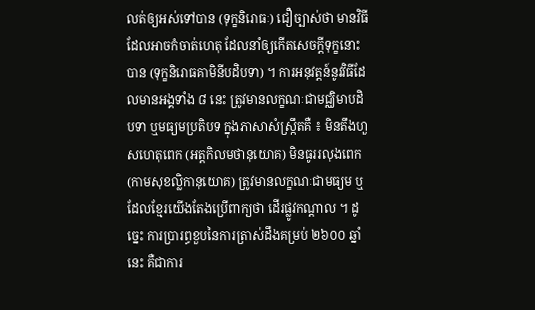លត់ឲ្យអស់ទៅបាន (ទុក្ខនិរោធៈ) ជឿច្បាស់ថា មានវិធីដែលអាចកំចាត់ហេតុ ដែលនាំឲ្យកើតសេចក្តីទុក្ខនោះបាន (ទុក្ខនិរោធគាមិនីបដិបទា) ។ ការអនុវត្តន៍នូវវិធីដែលមានអង្គទាំង ៨ នេះ ត្រូវមានលក្ខណៈជាមជ្ឈិមាបដិបទា ឬមធ្យមប្រតិបទ ក្នុងភាសាសំស្ក្រឹតគឺ ៖ មិនតឹងហួសហេតុពេក (អត្តកិលមថានុយោគ) មិនធូររលុងពេក (កាមសុខល្លិកានុយោគ) ត្រូវមានលក្ខណៈជាមធ្យម ឬដែលខ្មែរយើងតែងប្រើពាក្យថា ដើរផ្លូវកណ្តាល ។ ដូច្នេះ ការប្រារព្ធខួបនៃការត្រាស់ដឹងគម្រប់ ២៦០០ ឆ្នាំនេះ គឺជាការ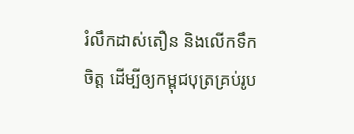រំលឹកដាស់តឿន និងលើកទឹកចិត្ត ដើម្បីឲ្យកម្ពុជបុត្រគ្រប់រូប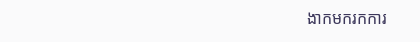ងាកមករកការ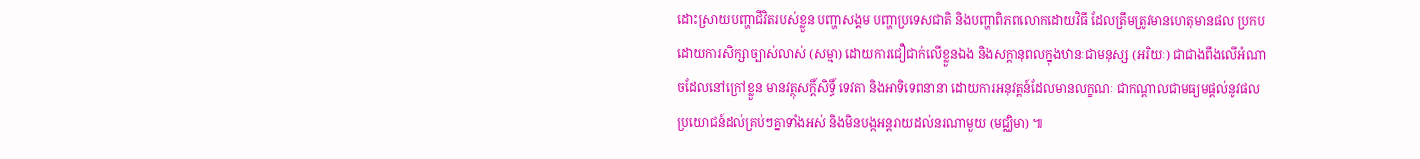ដោះស្រាយបញ្ហាជីវិតរបស់ខ្លួន បញ្ហាសង្គម បញ្ហាប្រទេសជាតិ និងបញ្ហាពិភពលោកដោយវិធី ដែលត្រឹមត្រូវមានហេតុមានផល ប្រកបដោយការសិក្សាច្បាស់លាស់ (សម្មា) ដោយការជឿជាក់លើខ្លួនឯង និងសក្តានុពលក្នុងឋានៈជាមនុស្ស (អរិយៈ) ជាជាងពឹងលើអំណាចដែលនៅក្រៅខ្លួន មានវត្ថុសក្តិ៍សិទ្ធិ៍ ទេវតា និងអាទិទេពនានា ដោយការអនុវត្តន៍ដែលមានលក្ខណៈ ជាកណ្តាលជាមធ្យមផ្តល់នូវផលប្រយោជន៍ដល់គ្រប់ៗគ្នាទាំងអស់ និងមិនបង្កអន្តរាយដល់នរណាមួយ (មជ្ឈិមា) ៕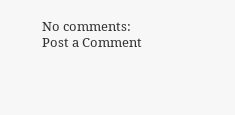No comments:
Post a Comment